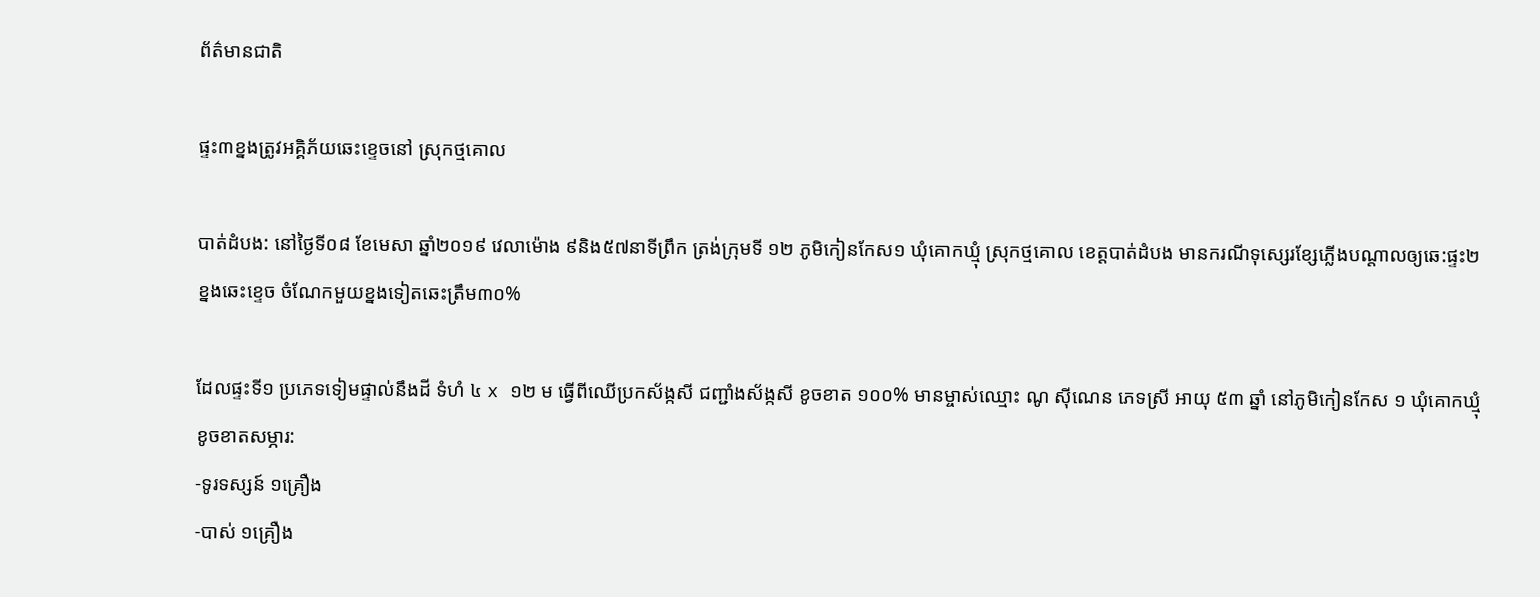ព័ត៌មានជាតិ

ផ្ទះ៣ខ្នងត្រូវអគ្គិភ័យឆេះខ្ទេចនៅ ស្រុកថ្មគោល

បាត់ដំបង: នៅថ្ងៃទី០៨ ខែមេសា ឆ្នាំ២០១៩ វេលាម៉ោង ៩និង៥៧នាទីព្រឹក ត្រង់ក្រុមទី ១២ ភូមិកៀនកែស១ ឃុំគោកឃ្មុំ ស្រុកថ្មគោល ខេត្តបាត់ដំបង មានករណីទុស្សេរខ្សែភ្លើងបណ្តាលឲ្យឆេ:ផ្ទះ២ខ្នងឆេះខ្ទេច ចំណែកមួយខ្នងទៀតឆេះត្រឹម៣០%

ដែលផ្ទះទី១ ប្រភេទទៀមផ្ទាល់នឹងដី ទំហំ ៤ x ១២ ម ធ្វើពីឈើប្រកស័ង្កសី ជញ្ជាំងស័ង្កសី ខូចខាត ១០០% មានម្ចាស់ឈ្មោះ ណូ ស៊ីណេន ភេទស្រី អាយុ ៥៣ ឆ្នាំ នៅភូមិកៀនកែស ១ ឃុំគោកឃ្មុំ
ខូចខាតសម្ភារ:
-ទូរទស្សន៍ ១គ្រឿង
-បាស់ ១គ្រឿង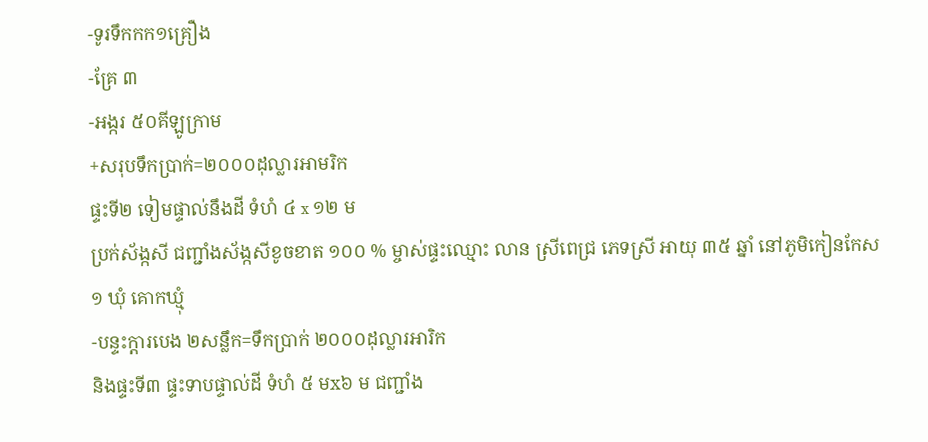-ទូរទឹកកក១គ្រឿង
-គ្រែ ៣
-អង្ករ ៥០គីឡូក្រាម
+សរុបទឹកប្រាក់=២០០០ដុល្លារអាមរិក
ផ្ទះទី២ ទៀមផ្ទាល់នឹងដី ទំហំ ៤ x ១២ ម
ប្រក់ស័ង្កសី ជញ្ជាំងស័ង្កសីខូចខាត ១០០ % ម្ចាស់ផ្ទះឈ្មោះ លាន ស្រីពេជ្រ ភេទស្រី អាយុ ៣៥ ឆ្នាំ នៅភូមិកៀនកែស ១ ឃុំ គោកឃ្មុំ
-បន្ទះក្តារបេង ២សន្លឹក=ទឹកប្រាក់ ២០០០ដុល្លារអារិក
និងផ្ទះទី៣ ផ្ទះទាបផ្ទាល់ដី ទំហំ ៥ មx៦ ម ជញ្ជាំង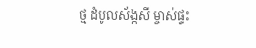ថ្ម ដំបូលស័ង្កសី ម្ចាស់ផ្ទះ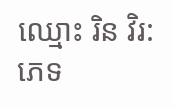ឈ្មោះ រិន វិរ: ភេទ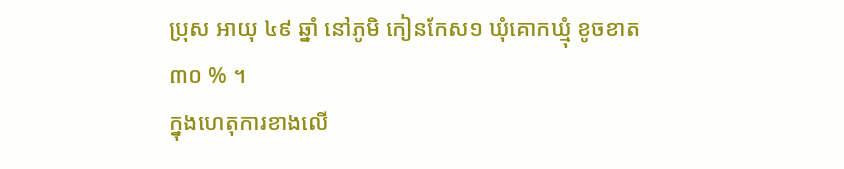ប្រុស អាយុ ៤៩ ឆ្នាំ នៅភូមិ កៀនកែស១ ឃុំគោកឃ្មុំ ខូចខាត
៣០ % ។
ក្នុងហេតុការខាងលើ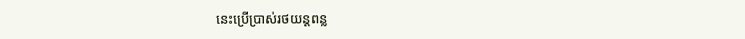នេះប្រើប្រាស់រថយន្តពន្ល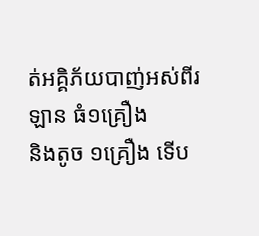ត់អគ្គិភ័យបាញ់អស់ពីរឡាន ធំ១គ្រឿង
និងតូច ១គ្រឿង ទើប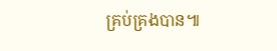គ្រប់គ្រងបាន៕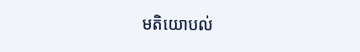មតិយោបល់